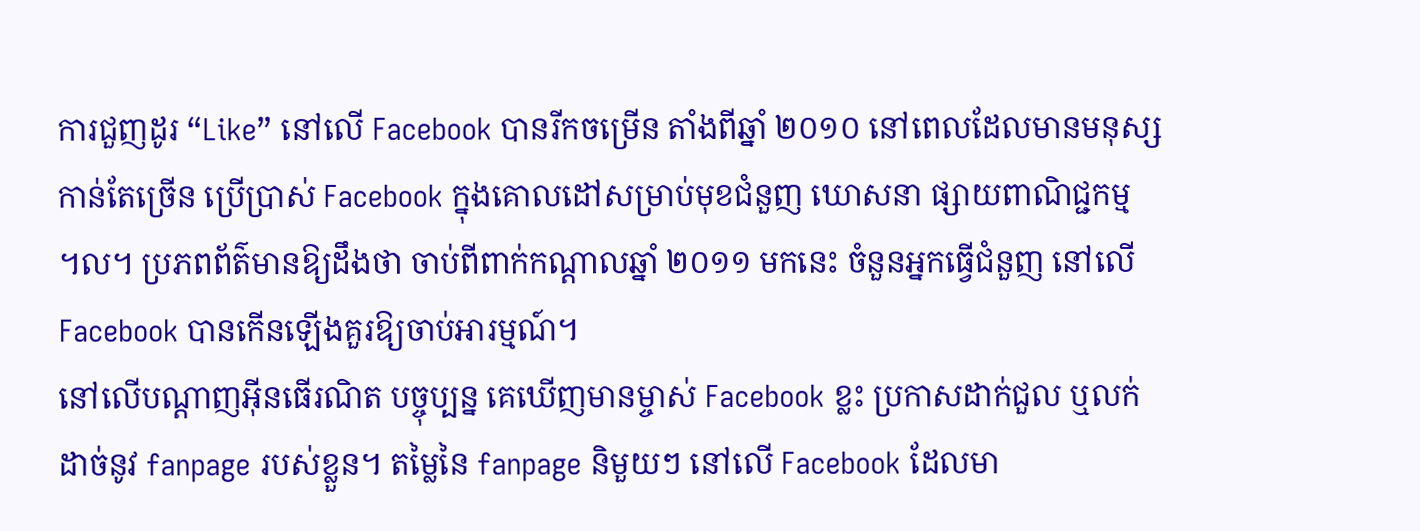ការជួញដូរ “Like” នៅលើ Facebook បានរីកចម្រើន តាំងពីឆ្នាំ ២០១០ នៅពេលដែលមានមនុស្ស
កាន់តែច្រើន ប្រើប្រាស់ Facebook ក្នុងគោលដៅសម្រាប់មុខជំនួញ ឃោសនា ផ្សាយពាណិជ្ជកម្ម
។ល។ ប្រភពព័ត៌មានឱ្យដឹងថា ចាប់ពីពាក់កណ្ដាលឆ្នាំ ២០១១ មកនេះ ចំនួនអ្នកធ្វើជំនួញ នៅលើ
Facebook បានកើនឡើងគួរឱ្យចាប់អារម្មណ៍។
នៅលើបណ្ដាញអ៊ីនធើរណិត បច្ចុប្បន្ន គេឃើញមានម្ចាស់ Facebook ខ្លះ ប្រកាសដាក់ជួល ឬលក់
ដាច់នូវ fanpage របស់ខ្លួន។ តម្លៃនៃ fanpage និមួយៗ នៅលើ Facebook ដែលមា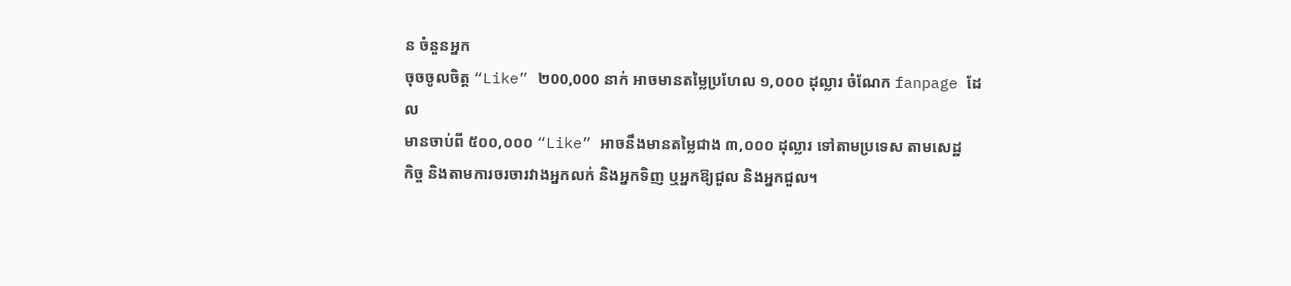ន ចំនួនអ្នក
ចុចចូលចិត្ត “Like” ២00,000 នាក់ អាចមានតម្លៃប្រហែល ១,០០០ ដុល្លារ ចំណែក fanpage ដែល
មានចាប់ពី ៥០០,០០០ “Like” អាចនឹងមានតម្លៃជាង ៣,០០០ ដុល្លារ ទៅតាមប្រទេស តាមសេដ្ឋ
កិច្ច និងតាមការចរចារវាងអ្នកលក់ និងអ្នកទិញ ឬអ្នកឱ្យជួល និងអ្នកជួល។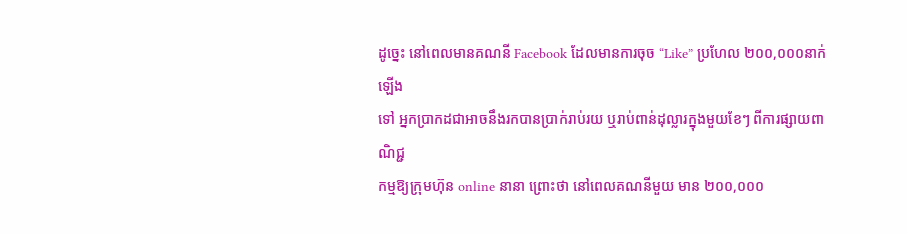ដូច្នេះ នៅពេលមានគណនី Facebook ដែលមានការចុច “Like” ប្រហែល ២០០,០០០នាក់ ឡើង
ទៅ អ្នកប្រាកដជាអាចនឹងរកបានប្រាក់រាប់រយ ឬរាប់ពាន់ដុល្លារក្នុងមួយខែៗ ពីការផ្សាយពាណិជ្ជ
កម្មឱ្យក្រុមហ៊ុន online នានា ព្រោះថា នៅពេលគណនីមួយ មាន ២០០,០០០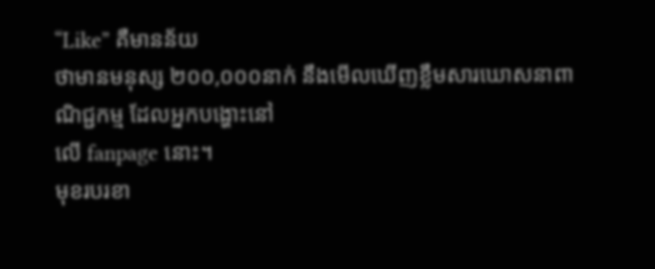“Like” គឺមានន័យ
ថាមានមនុស្ស ២០០,០០០នាក់ នឹងមើលឃើញខ្លឹមសារឃោសនាពាណិជ្ជកម្ម ដែលអ្នកបង្ហោះនៅ
លើ fanpage នោះ។
មុខរបរខា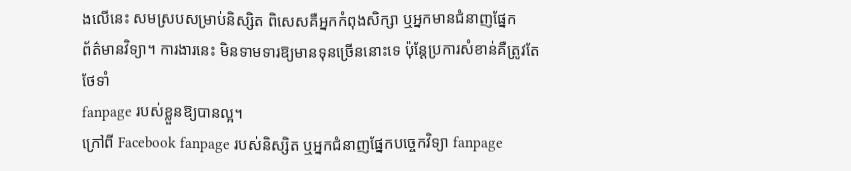ងលើនេះ សមស្របសម្រាប់និស្សិត ពិសេសគឺអ្នកកំពុងសិក្សា ឬអ្នកមានជំនាញផ្នែក
ព័ត៌មានវិទ្យា។ ការងារនេះ មិនទាមទារឱ្យមានទុនច្រើននោះទេ ប៉ុន្ដែប្រការសំខាន់គឺត្រូវតែថែទាំ
fanpage របស់ខ្លួនឱ្យបានល្អ។
ក្រៅពី Facebook fanpage របស់និស្សិត ឬអ្នកជំនាញផ្នែកបច្ចេកវិទ្យា fanpage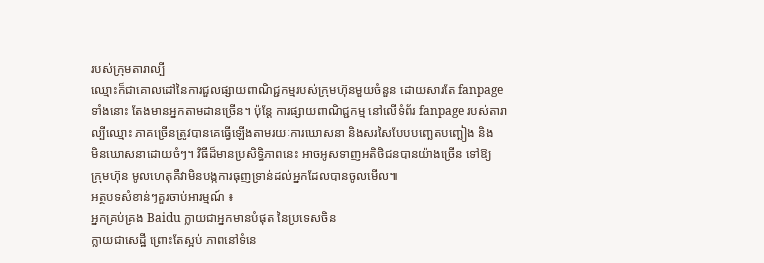របស់ក្រុមតារាល្បី
ឈ្មោះក៏ជាគោលដៅនៃការជួលផ្សាយពាណិជ្ជកម្មរបស់ក្រុមហ៊ុនមួយចំនួន ដោយសារតែ fanpage
ទាំងនោះ តែងមានអ្នកតាមដានច្រើន។ ប៉ុន្ដែ ការផ្សាយពាណិជ្ជកម្ម នៅលើទំព័រ fanpage របស់តារា
ល្បីឈ្មោះ ភាគច្រើនត្រូវបានគេធ្វើឡើងតាមរយៈការឃោសនា និងសរសៃបែបបញ្ឆេតបញ្ឆៀង និង
មិនឃោសនាដោយចំៗ។ វិធីដ៏មានប្រសិទ្ធិភាពនេះ អាចអូសទាញអតិថិជនបានយ៉ាងច្រើន ទៅឱ្យ
ក្រុមហ៊ុន មូលហេតុគឺវាមិនបង្កការធុញទ្រាន់ដល់អ្នកដែលបានចូលមើល៕
អត្ថបទសំខាន់ៗគួរចាប់អារម្មណ៍ ៖
អ្នកគ្រប់គ្រង Baidu ក្លាយជាអ្នកមានបំផុត នៃប្រទេសចិន
ក្លាយជាសេដ្ឋី ព្រោះតែស្អប់ ភាពនៅទំនេ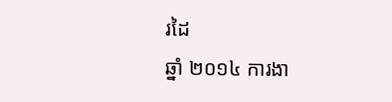រដៃ
ឆ្នាំ ២០១៤ ការងា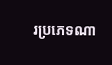រប្រភេទណា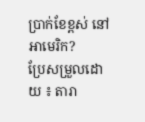ប្រាក់ខែខ្ពស់ នៅអាមេរិក?
ប្រែសម្រួលដោយ ៖ តារា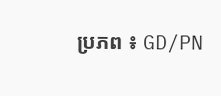ប្រភព ៖ GD/PN